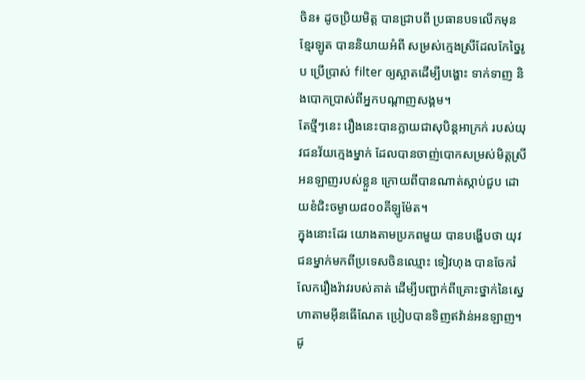ចិន៖ ដូចប្រិយមិត្ត បានជ្រាបពី ប្រធានបទលើកមុន ខ្មែរឡូត បាននិយាយអំពី សម្រស់ក្មេងស្រីដែលកែច្នៃរូប ប្រើប្រាស់ filter ឲ្យស្អាតដើម្បីបង្ហោះ ទាក់ទាញ និងបោកប្រាស់ពីអ្នកបណ្តាញសង្គម។
តែថ្មីៗនេះ រឿងនេះបានក្លាយជាសុបិន្តអាក្រក់ របស់យុវជនវ័យក្មេងម្នាក់ ដែលបានចាញ់បោកសម្រស់មិត្តស្រី អនឡាញរបស់ខ្លួន ក្រោយពីបានណាត់ស្កាប់ជួប ដោយខំជិះចម្ងាយ៨០០គីឡូម៉ែត។
ក្នុងនោះដែរ យោងតាមប្រភពមួយ បានបង្ហើបថា យុវជនម្នាក់មកពីប្រទេសចិនឈ្មោះ ទៀវហុង បានចែករំលែករឿងរ៉ាវរបស់គាត់ ដើម្បីបញ្ជាក់ពីគ្រោះថ្នាក់នៃស្នេហាតាមអ៊ីនធើណែត ប្រៀបបានទិញឥវ៉ាន់អនឡាញ។ ដូ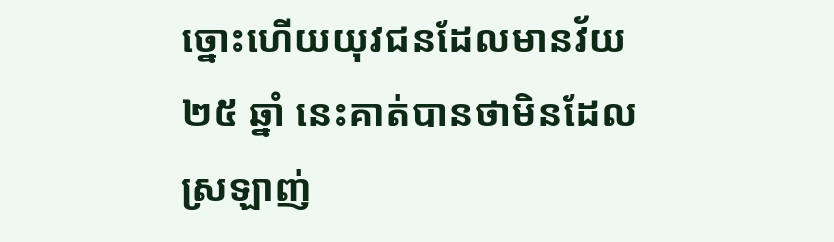ច្នោះហើយយុវជនដែលមានវ័យ ២៥ ឆ្នាំ នេះគាត់បានថាមិនដែលស្រឡាញ់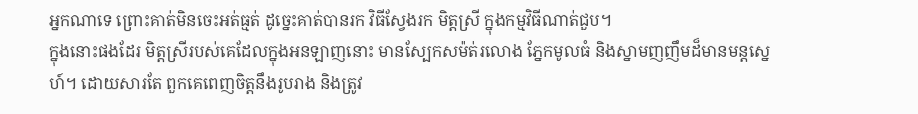អ្នកណាទេ ព្រោះគាត់មិនចេះអត់ធ្មត់ ដូច្នេះគាត់បានរក វិធីស្វែងរក មិត្តស្រី ក្នុងកម្មវិធីណាត់ជួប។
ក្នុងនោះផងដែរ មិត្តស្រីរបស់គេដែលក្នុងអនឡាញនោះ មានស្បែកសម៉ត់រលោង ភ្នែកមូលធំ និងស្នាមញញឹមដ៏មានមន្តស្នេហ៍។ ដោយសារតែ ពួកគេពេញចិត្តនឹងរូបរាង និងត្រូវ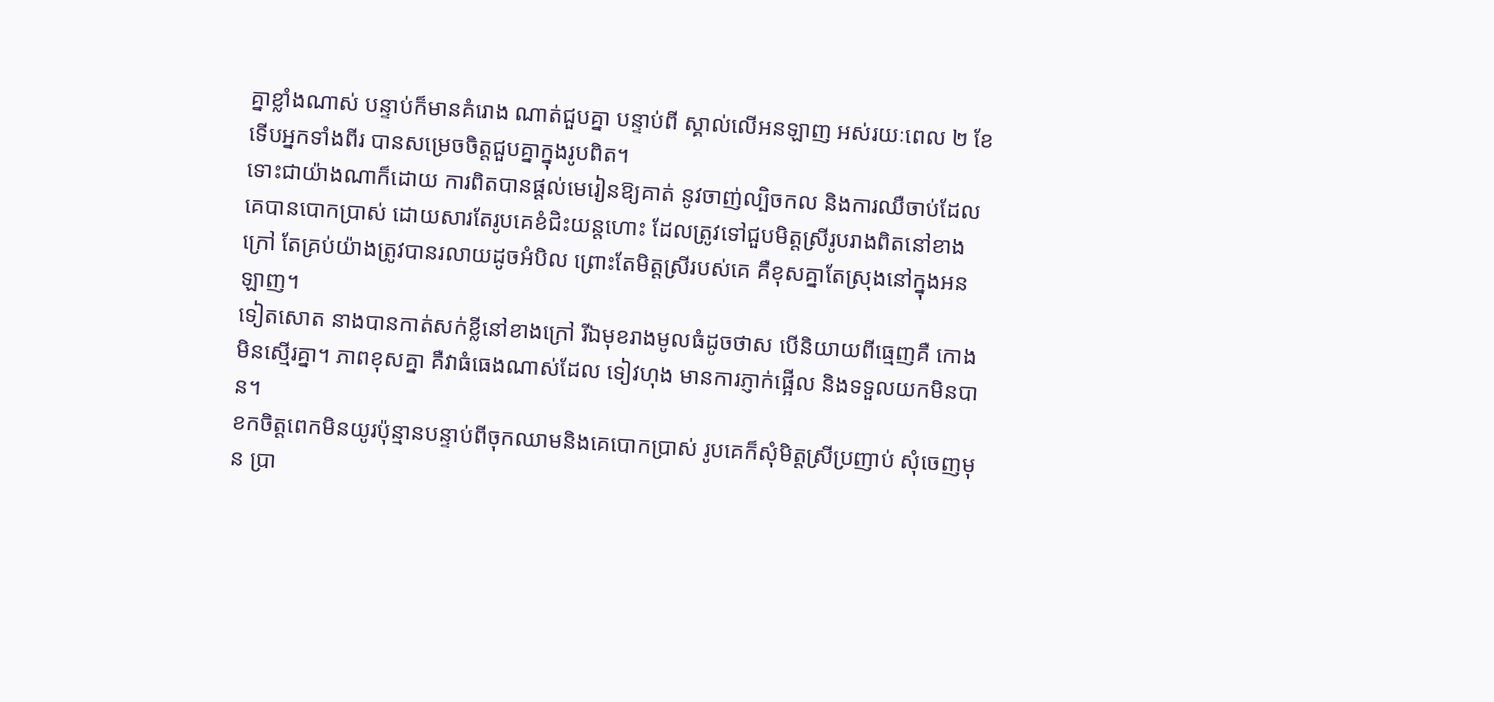គ្នាខ្លាំងណាស់ បន្ទាប់ក៏មានគំរោង ណាត់ជួបគ្នា បន្ទាប់ពី ស្គាល់លើអនឡាញ អស់រយៈពេល ២ ខែ ទើបអ្នកទាំងពីរ បានសម្រេចចិត្តជួបគ្នាក្នុងរូបពិត។
ទោះជាយ៉ាងណាក៏ដោយ ការពិតបានផ្តល់មេរៀនឱ្យគាត់ នូវចាញ់ល្បិចកល និងការឈឺចាប់ដែលគេបានបោកប្រាស់ ដោយសារតែរូបគេខំជិះយន្ដហោះ ដែលត្រូវទៅជួបមិត្តស្រីរូបរាងពិតនៅខាងក្រៅ តែគ្រប់យ៉ាងត្រូវបានរលាយដូចអំបិល ព្រោះតែមិត្តស្រីរបស់គេ គឺខុសគ្នាតែស្រុងនៅក្នុងអនឡាញ។
ទៀតសោត នាងបានកាត់សក់ខ្លីនៅខាងក្រៅ រីឯមុខរាងមូលធំដូចថាស បើនិយាយពីធ្មេញគឺ កោងមិនស្មើរគ្នា។ ភាពខុសគ្នា គឺវាធំធេងណាស់ដែល ទៀវហុង មានការភ្ញាក់ផ្អើល និងទទួលយកមិនបាន។
ខកចិត្តពេកមិនយូរប៉ុន្មានបន្ទាប់ពីចុកឈាមនិងគេបោកប្រាស់ រូបគេក៏សុំមិត្តស្រីប្រញាប់ សុំចេញមុន ប្រា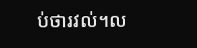ប់ថារវល់។ល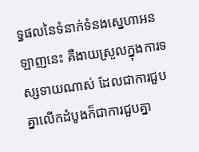ទ្ធផលនៃទំនាក់ទំនងស្នេហាអនឡាញនេះ គឺងាយស្រួលក្នុងការទស្សទាយណាស់ ដែលជាការជួបគ្នាលើកដំបូងក៏ជាការជួបគ្នា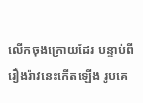លើកចុងក្រោយដែរ បន្ទាប់ពីរឿងរ៉ាវនេះកើតឡើង រូបគេ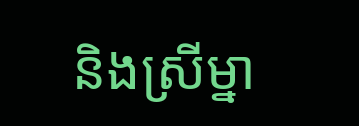និងស្រីម្នា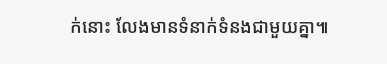ក់នោះ លែងមានទំនាក់ទំនងជាមួយគ្នា៕